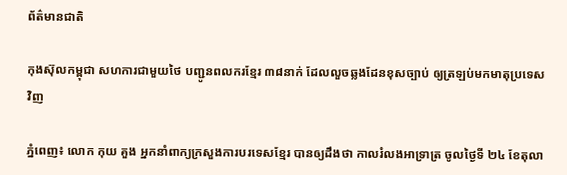ព័ត៌មានជាតិ

កុងស៊ុលកម្ពុជា សហការជាមួយថៃ បញ្ជូនពលករខ្មែរ ៣៨នាក់ ដែលលួចឆ្លងដែនខុសច្បាប់ ឲ្យត្រឡប់មកមាតុប្រទេសវិញ

ភ្នំពេញ៖ លោក កុយ គួង អ្នកនាំពាក្យក្រសួងការបរទេសខ្មែរ បានឲ្យដឹងថា កាលរំលងអាទ្រាត្រ ចូលថ្ងៃទី ២៤ ខែតុលា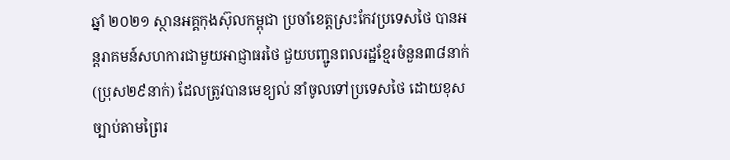ឆ្នាំ ២០២១ ស្ថានអគ្គកុងស៊ុលកម្ពុជា ប្រចាំខេត្តស្រះកែវប្រទេសថៃ បានអន្តរាគមន៍សហការជាមួយអាជ្ញាធរថៃ ជួយបញ្ជូនពលរដ្ឋខ្មែរចំនួន៣៨នាក់ (ប្រុស២៩នាក់) ដែលត្រូវបានមេខ្យល់ នាំចូលទៅប្រទេសថៃ ដោយខុសច្បាប់តាមព្រៃរ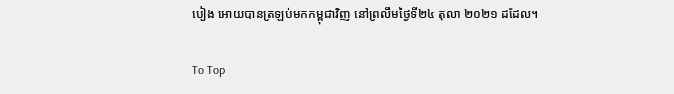បៀង អោយបានត្រឡប់មកកម្ពុជាវិញ នៅព្រលឹមថ្ងៃទី២៤ តុលា ២០២១ ដដែល។

To Top